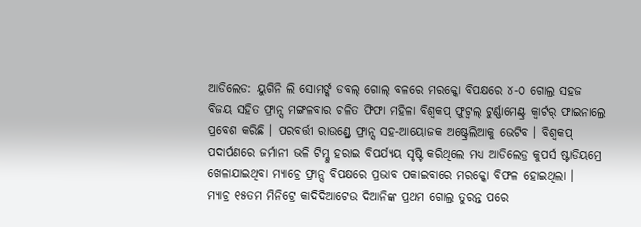ଆଡିଲେଡ: ୟୁଗିନି ଲି ସୋମର୍ଙ୍କ ଡବଲ୍ ଗୋଲ୍ ବଳରେ ମରକ୍କୋ ବିପକ୍ଷରେ ୪-୦ ଗୋଲ୍ର ସହଜ ବିଜୟ ସହିତ ଫ୍ରାନ୍ସ ମଙ୍ଗଳବାର ଚଳିତ ଫିଫା ମହିଳା ବିଶ୍ୱକପ୍ ଫୁଟ୍ବଲ୍ ଟୁର୍ଣ୍ଣାମେଣ୍ଟ୍ର କ୍ୱାର୍ଟର୍ ଫାଇନାଲ୍ରେ ପ୍ରବେଶ କରିଛି । ପରବର୍ତ୍ତୀ ରାଉଣ୍ଡ୍ରେ ଫ୍ରାନ୍ସ ସହ-ଆୟୋଜକ ଅଷ୍ଟ୍ରେଲିଆକୁ ଭେଟିବ । ବିଶ୍ୱକପ୍ ପଦାର୍ପଣରେ ଜର୍ମାନୀ ଭଳି ଟିମ୍କୁ ହରାଇ ବିପର୍ଯ୍ୟୟ ସୃଷ୍ଟି କରିଥିଲେ ମଧ୍ୟ ଆଡିଲେଡ୍ର କୁପର୍ସ ଷ୍ଟାଡିୟମ୍ରେ ଖେଳାଯାଇଥିବା ମ୍ୟାଚ୍ରେ ଫ୍ରାନ୍ସ ବିପକ୍ଷରେ ପ୍ରଭାବ ପକାଇବାରେ ମରକ୍କୋ ବିଫଳ ହୋଇଥିଲା ।
ମ୍ୟାଚ୍ର ୧୫ତମ ମିନିଟ୍ରେ କାଦିଦିଆଟେଉ ଦିଆନିଙ୍କ ପ୍ରଥମ ଗୋଲ୍ର ତୁରନ୍ତ ପରେ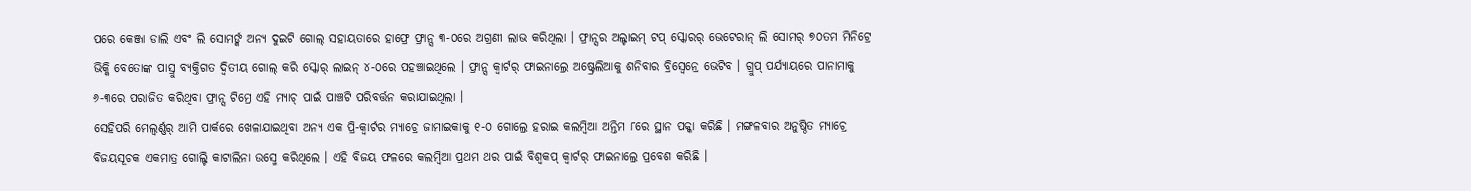ପରେ କେଞ୍ଜା ଡାଲି ଏବଂ ଲି ସୋମର୍ଙ୍କ ଅନ୍ୟ ଦୁଇଟି ଗୋଲ୍ ସହାୟତାରେ ହାଫ୍ରେ ଫ୍ରାନ୍ସ ୩-୦ରେ ଅଗ୍ରଣୀ ଲାଭ କରିଥିଲା । ଫ୍ରାନ୍ସର ଅଲ୍ଟାଇମ୍ ଟପ୍ ସ୍କୋରର୍ ଭେଟେରାନ୍ ଲି ସୋମର୍ ୭୦ତମ ମିନିଟ୍ରେ ଭିକ୍କି ବେତୋଙ୍କ ପାସ୍ରୁ ବ୍ୟକ୍ତିଗତ ଦ୍ୱିତୀୟ ଗୋଲ୍ କରି ସ୍କୋର୍ ଲାଇନ୍ ୪-୦ରେ ପହଞ୍ଚାଇଥିଲେ । ଫ୍ରାନ୍ସ କ୍ୱାର୍ଟର୍ ଫାଇନାଲ୍ରେ ଅଷ୍ଟ୍ରେଲିଆକୁ ଶନିବାର ବ୍ରିସ୍ବେନ୍ରେ ଭେଟିବ । ଗ୍ରୁପ୍ ପର୍ଯ୍ୟାୟରେ ପାନାମାକୁ ୬-୩ରେ ପରାଜିତ କରିଥିବା ଫ୍ରାନ୍ସ ଟିମ୍ରେ ଏହି ମ୍ୟାଚ୍ ପାଇଁ ପାଞ୍ଚଟି ପରିବର୍ତ୍ତନ କରାଯାଇଥିଲା ।
ସେହିପରି ମେଲ୍ବର୍ଣ୍ଣର୍ ଆମି ପାର୍କରେ ଖେଳାଯାଇଥିବା ଅନ୍ୟ ଏକ ପ୍ରି-କ୍ୱାର୍ଟର ମ୍ୟାଚ୍ରେ ଜାମାଇକାକୁ ୧-୦ ଗୋଲ୍ରେ ହରାଇ କଲମ୍ବିଆ ଅନ୍ତିମ ୮ରେ ସ୍ଥାନ ପକ୍କା କରିଛି । ମଙ୍ଗଳବାର ଅନୁଷ୍ଠିତ ମ୍ୟାଚ୍ରେ ବିଜୟସୂଚକ ଏକମାତ୍ର ଗୋଲ୍ଟି କାଟାଲିନା ଉସ୍ମେ କରିଥିଲେ । ଏହି ବିଜୟ ଫଳରେ କଲମ୍ବିଆ ପ୍ରଥମ ଥର ପାଇଁ ବିଶ୍ୱକପ୍ କ୍ୱାର୍ଟର୍ ଫାଇନାଲ୍ରେ ପ୍ରବେଶ କରିଛି ।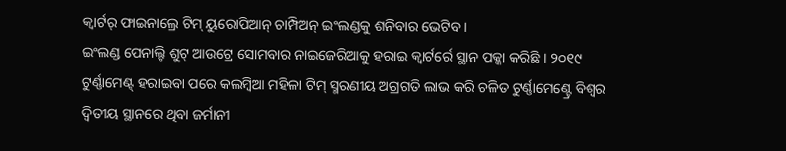କ୍ୱାର୍ଟର୍ ଫାଇନାଲ୍ରେ ଟିମ୍ ୟୁରୋପିଆନ୍ ଚାମ୍ପିଅନ୍ ଇଂଲଣ୍ଡକୁ ଶନିବାର ଭେଟିବ ।
ଇଂଲଣ୍ଡ ପେନାଲ୍ଟି ଶୁଟ୍ ଆଉଟ୍ରେ ସୋମବାର ନାଇଜେରିଆକୁ ହରାଇ କ୍ୱାର୍ଟର୍ରେ ସ୍ଥାନ ପକ୍କା କରିଛି । ୨୦୧୯ ଟୁର୍ଣ୍ଣାମେଣ୍ଟ୍ ହରାଇବା ପରେ କଲମ୍ବିଆ ମହିଳା ଟିମ୍ ସ୍ମରଣୀୟ ଅଗ୍ରଗତି ଲାଭ କରି ଚଳିତ ଟୁର୍ଣ୍ଣାମେଣ୍ଟ୍ରେ ବିଶ୍ୱର ଦ୍ୱିତୀୟ ସ୍ଥାନରେ ଥିବା ଜର୍ମାନୀ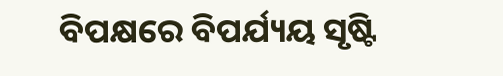ବିପକ୍ଷରେ ବିପର୍ଯ୍ୟୟ ସୃଷ୍ଟି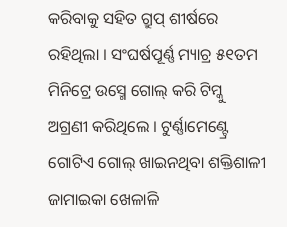କରିବାକୁ ସହିତ ଗ୍ରୁପ୍ ଶୀର୍ଷରେ ରହିଥିଲା । ସଂଘର୍ଷପୂର୍ଣ୍ଣ ମ୍ୟାଚ୍ର ୫୧ତମ ମିନିଟ୍ରେ ଉସ୍ମେ ଗୋଲ୍ କରି ଟିମ୍କୁ ଅଗ୍ରଣୀ କରିଥିଲେ । ଟୁର୍ଣ୍ଣାମେଣ୍ଟ୍ରେ ଗୋଟିଏ ଗୋଲ୍ ଖାଇନଥିବା ଶକ୍ତିଶାଳୀ ଜାମାଇକା ଖେଳାଳି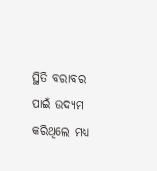ସ୍ଥିତି ବରାବର ପାଇଁ ଉଦ୍ୟମ କରିଥିଲେ ମଧ୍ୟ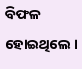ବିଫଳ ହୋଇଥିଲେ ।